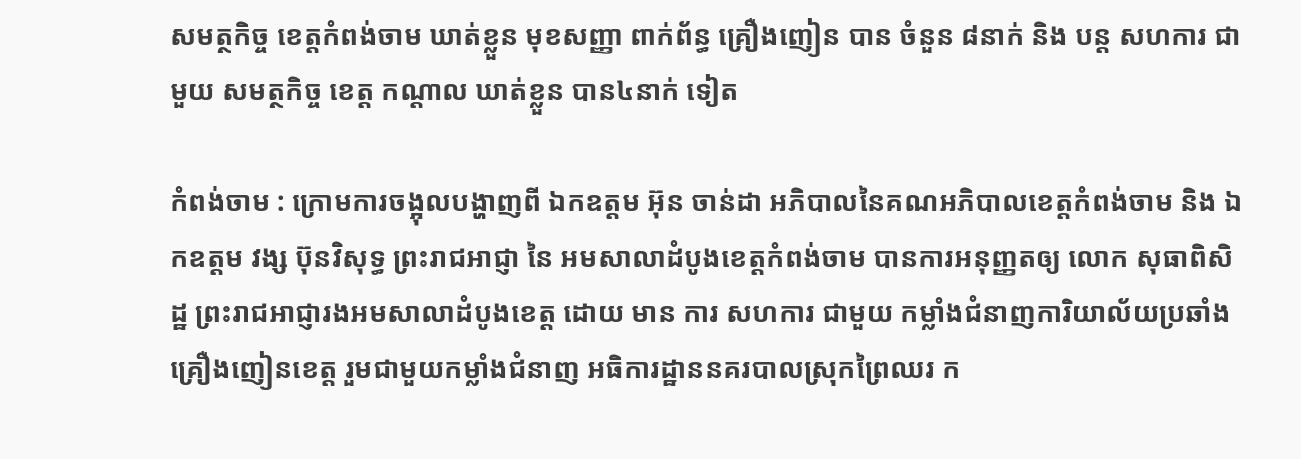សមត្ថកិច្ច ខេត្តកំពង់ចាម ឃាត់ខ្លួន មុខសញ្ញា ពាក់ព័ន្ធ គ្រឿងញៀន បាន ចំនួន ៨នាក់ និង បន្ត សហការ ជាមួយ សមត្ថកិច្ច ខេត្ត កណ្តាល ឃាត់ខ្លួន បាន៤នាក់ ទៀត

កំពង់ចាម : ក្រោមការចង្អុលបង្ហាញពី ឯកឧត្ដម អ៊ុន ចាន់ដា អភិបាលនៃគណអភិបាលខេត្តកំពង់ចាម និង ឯកឧត្តម វង្ស ប៊ុនវិសុទ្ធ ព្រះរាជអាជ្ញា នៃ អមសាលាដំបូងខេត្តកំពង់ចាម បានការអនុញ្ញតឲ្យ លោក សុធាពិសិដ្ឋ ព្រះរាជអាជ្ញារងអមសាលាដំបូងខេត្ត ដោយ មាន ការ សហការ ជាមួយ កម្លាំងជំនាញការិយាល័យប្រឆាំងគ្រឿងញៀនខេត្ត រួមជាមួយកម្លាំងជំនាញ អធិការដ្ឋាននគរបាលស្រុកព្រៃឈរ ក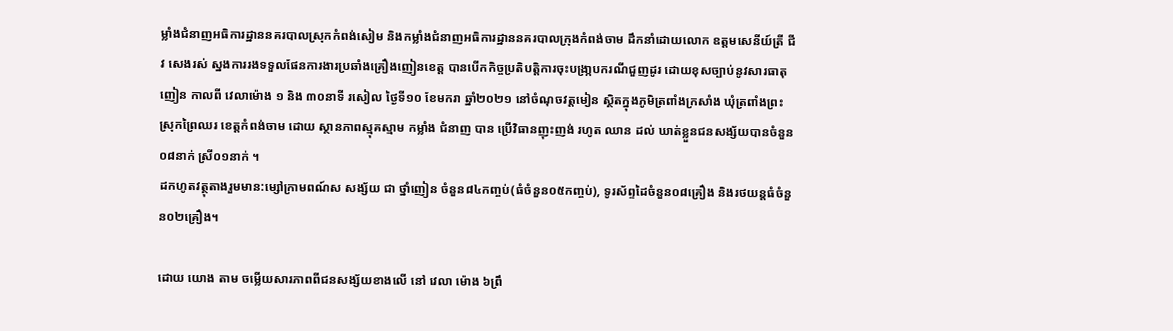ម្លាំងជំនាញអធិការដ្ឋាននគរបាលស្រុកកំពង់សៀម និងកម្លាំងជំនាញអធិការដ្ឋាននគរបាលក្រុងកំពង់ចាម ដឹកនាំដោយលោក ឧត្តមសេនីយ៍ត្រី ជីវ សេងរស់ ស្នងការរងទទួលផែនការងារប្រឆាំងគ្រឿងញៀនខេត្ត បានបើកកិច្ចប្រតិបត្តិការចុះបង្រា្កបករណីជួញដូរ ដោយខុសច្បាប់នូវសារធាតុញៀន កាលពី វេលាម៉ោង ១ និង ៣០នាទី រសៀល ថ្ងៃទី១០ ខែមករា ឆ្នាំ២០២១ នៅចំណុចវត្តមៀន ស្ថិតក្នុងភូមិត្រពាំងក្រសាំង ឃុំត្រពាំងព្រះ ស្រុកព្រៃឈរ ខេត្តកំពង់ចាម ដោយ ស្ថានភាពស្មុគស្មាម កម្លាំង ជំនាញ បាន ប្រើវិធានញុះញង់ រហូត ឈាន ដល់ ឃាត់ខ្លួនជនសង្ស័យបានចំនួន ០៨នាក់ ស្រី០១នាក់ ។
ដកហូតវត្ថុតាងរួមមាន:ម្សៅក្រាមពណ៍ស សង្ស័យ ជា ថ្នាំញៀន ចំនួន៨៤កញ្ចប់(ធំចំនួន០៥កញ្ចប់), ទូរស័ព្ទដៃចំនួន០៨គ្រឿង និងរថយន្តធំចំនួន០២គ្រឿង។

ដោយ យោង តាម ចម្លេីយសារភាពពីជនសង្ស័យខាងលេី នៅ វេលា ម៉ោង ៦ព្រឹ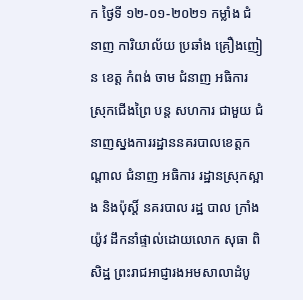ក ថ្ងៃទី ១២-០១-២០២១ កម្លាំង ជំនាញ ការិយាល័យ ប្រឆាំង គ្រឿងញៀន ខេត្ត កំពង់ ចាម ជំនាញ អធិការ ស្រុកជេីងព្រៃ បន្ត សហការ ជាមួយ ជំនាញស្នងការរដ្ឋាននគរបាលខេត្តកណ្តាល ជំនាញ អធិការ រដ្ឋានស្រុកស្អាង និងប៉ុស្តិ៍ នគរបាល រដ្ឋ បាល ក្រាំងយ៉ូវ ដឹកនាំផ្ទាល់ដោយលោក សុធា ពិសិដ្ឋ ព្រះរាជអាជ្ញារងអមសាលាដំបូ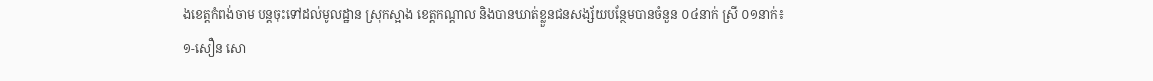ងខេត្តកំពង់ចាម បន្តចុះទៅដល់មូលដ្ឋាន ស្រុកស្អាង ខេត្តកណ្តាល និងបានឃាត់ខ្លួនជនសង្ស័យបន្ថែមបានចំនួន ០៤នាក់ ស្រី ០១នាក់៖
១-សឿន សោ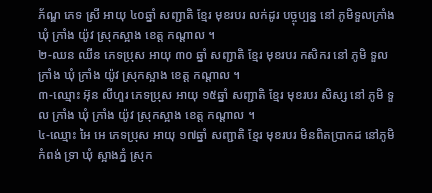ភ័ណ្ឌ ភេទ ស្រី អាយុ ៤០ឆ្នាំ សញ្ជាតិ ខ្មែរ មុខរបរ លក់ដូរ បច្ចុប្បន្ន នៅ ភូមិទួលក្រាំង ឃុំ ក្រាំង យ៉ូវ ស្រុកស្អាង ខេត្ត កណ្ដាល ។
២-ឈន ឈីន ភេទប្រុស អាយុ ៣០ ឆ្នាំ សញ្ជាតិ ខ្មែរ មុខរបរ កសិករ នៅ ភូមិ ទួល ក្រាំង ឃុំ ក្រាំង យ៉ូវ ស្រុកស្អាង ខេត្ត កណ្ដាល ។
៣-ឈ្មោះ អ៊ុន លីហួរ ភេទប្រុស អាយុ ១៥ឆ្នាំ សញ្ជាតិ ខ្មែរ មុខរបរ សិស្ស នៅ ភូមិ ទួល ក្រាំង ឃុំ ក្រាំង យ៉ូវ ស្រុកស្អាង ខេត្ត កណ្ដាល ។
៤-ឈ្មោះ អៃ អេ ភេទប្រុស អាយុ ១៧ឆ្នាំ សញ្ជាតិ ខ្មែរ មុខរបរ មិនពិតប្រាកដ នៅភូមិ កំពង់ ទ្រា ឃុំ ស្អាងភ្នំ ស្រុក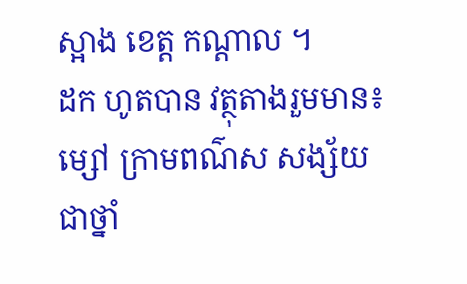ស្អាង ខេត្ត កណ្ដាល ។
ដក ហូតបាន វត្ថុតាងរួមមាន៖ម្សៅ ក្រាមពណ៌ស សង្ស័យ ជាថ្នាំ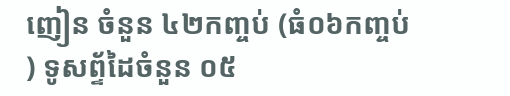ញៀន ចំនួន ៤២កញ្ចប់ (ធំ០៦កញ្ចប់ ) ទូសព្ទ័ដៃចំនួន ០៥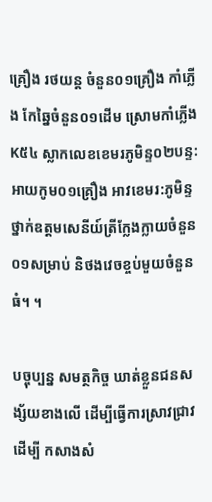គ្រឿង រថយន្ត ចំនួន០១គ្រឿង កាំភ្លើង កែឆ្នៃចំនួន០១ដេីម ស្រោមកាំភ្លេីងK៥៤ ស្លាកលេខខេមរភូមិន្ទ០២បន្ទ: អាយកូម០១គ្រឿង អាវខេមរ:ភូមិន្ទថ្នាក់ឧត្តមសេនីយ៍ត្រីក្លែងក្លាយចំនួន០១សម្រាប់ និថងវេចខ្ចប់មួយចំនួនធំ។ ។

បច្ចុប្បន្ន សមត្ថកិច្ច ឃាត់ខ្លួនជនសង្ស័យខាងលេី ដេីម្បីធ្វេីការស្រាវជ្រាវ ដើម្បី កសាងសំ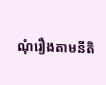ណុំរឿងតាមនីតិ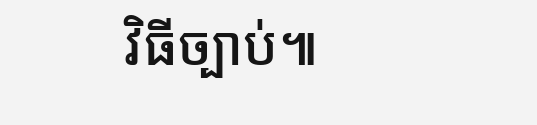វិធីច្បាប់៕